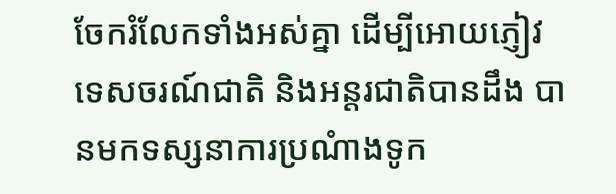ចែករំលែកទាំងអស់គ្នា ដើម្បីអោយភ្ញៀវទេសចរណ៍ជាតិ និងអន្តរជាតិបានដឹង បានមកទស្សនាការប្រណំាងទូក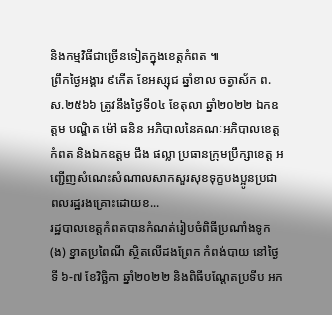និងកម្មវិធីជាច្រើនទៀតក្នុងខេត្តកំពត ៕
ព្រឹកថ្ងៃអង្គារ ៩កើត ខែអស្សុជ ឆ្នាំខាល ចត្វាស័ក ព.ស.២៥៦៦ ត្រូវនឹងថ្ងៃទី០៤ ខែតុលា ឆ្នាំ២០២២ ឯកឧត្តម បណ្ឌិត ម៉ៅ ធនិន អភិបាលនៃគណៈអភិបាលខេត្តកំពត និងឯកឧត្តម ជឹង ផល្លា ប្រធានក្រុមប្រឹក្សាខេត្ត អញ្ជើញសំណេះសំណាលសាកសួរសុខទុក្ខបងប្អូនប្រជាពលរដ្ឋរងគ្រោះដោយខ...
រដ្ឋបាលខេត្តកំពតបានកំណត់រៀបចំពិធីប្រណាំងទូក (ង) ខ្នាតប្រពៃណី ស្ថិតលើដងព្រែក កំពង់បាយ នៅថ្ងៃទី ៦-៧ ខែវិច្ឆិកា ឆ្នាំ២០២២ និងពិធីបណ្តែតប្រទីប អក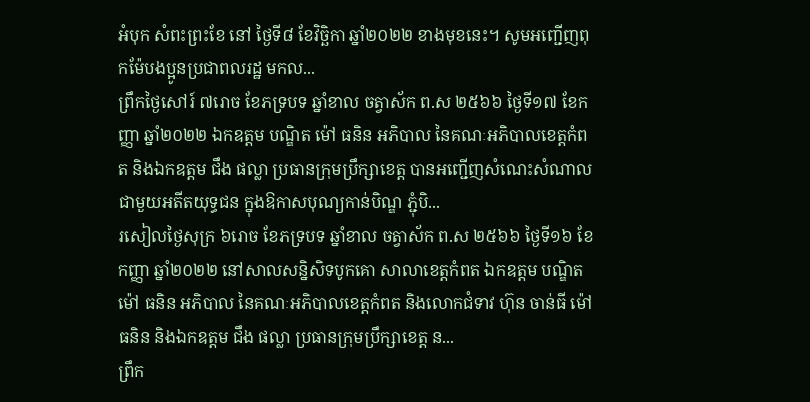អំបុក សំពះព្រះខែ នៅ ថ្ងៃទី៨ ខែវិច្ឆិកា ឆ្នាំ២០២២ ខាងមុខនេះ។ សូមអញ្ជើញពុកម៉ែបងប្អូនប្រជាពលរដ្ឋ មកល...
ព្រឹកថ្ងៃសៅរ៍ ៧រោច ខែភទ្របទ ឆ្នាំខាល ចត្វាស័ក ព.ស ២៥៦៦ ថ្ងៃទី១៧ ខែកញ្ញា ឆ្នាំ២០២២ ឯកឧត្តម បណ្ឌិត ម៉ៅ ធនិន អភិបាល នៃគណៈអភិបាលខេត្តកំពត និងឯកឧត្តម ជឹង ផល្លា ប្រធានក្រុមប្រឹក្សាខេត្ត បានអញ្ជើញសំណេះសំណាលជាមួយអតីតយុទ្ធជន ក្នុងឱកាសបុណ្យកាន់បិណ្ឌ ភ្ជុំបិ...
រសៀលថ្ងៃសុក្រ ៦រោច ខែភទ្របទ ឆ្នាំខាល ចត្វាស័ក ព.ស ២៥៦៦ ថ្ងៃទី១៦ ខែកញ្ញា ឆ្នាំ២០២២ នៅសាលសន្និសិទបូកគោ សាលាខេត្តកំពត ឯកឧត្តម បណ្ឌិត ម៉ៅ ធនិន អភិបាល នៃគណៈអភិបាលខេត្តកំពត និងលោកជំទាវ ហ៊ុន ចាន់ធី ម៉ៅ ធនិន និងឯកឧត្តម ជឹង ផល្លា ប្រធានក្រុមប្រឹក្សាខេត្ត ន...
ព្រឹក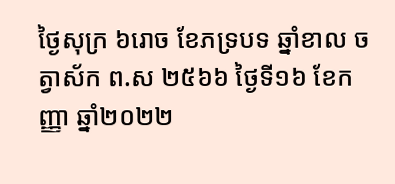ថ្ងៃសុក្រ ៦រោច ខែភទ្របទ ឆ្នាំខាល ចត្វាស័ក ព.ស ២៥៦៦ ថ្ងៃទី១៦ ខែកញ្ញា ឆ្នាំ២០២២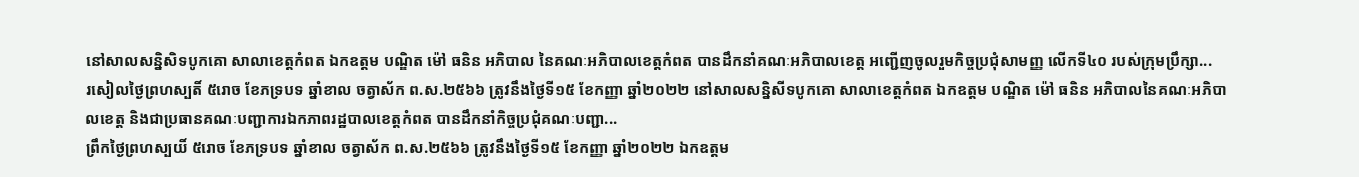នៅសាលសន្និសិទបូកគោ សាលាខេត្តកំពត ឯកឧត្តម បណ្ឌិត ម៉ៅ ធនិន អភិបាល នៃគណៈអភិបាលខេត្តកំពត បានដឹកនាំគណៈអភិបាលខេត្ត អញ្ជើញចូលរួមកិច្ចប្រជុំសាមញ្ញ លើកទី៤០ របស់ក្រុមប្រឹក្សា...
រសៀលថៃ្ងព្រហស្បតិ៍ ៥រោច ខែភទ្របទ ឆ្នាំខាល ចត្វាស័ក ព.ស.២៥៦៦ ត្រូវនឹងថ្ងៃទី១៥ ខែកញ្ញា ឆ្នាំ២០២២ នៅសាលសន្និសីទបូកគោ សាលាខេត្តកំពត ឯកឧត្តម បណ្ឌិត ម៉ៅ ធនិន អភិបាលនៃគណៈអភិបាលខេត្ត និងជាប្រធានគណៈបញ្ជាការឯកភាពរដ្ឋបាលខេត្តកំពត បានដឹកនាំកិច្ចប្រជុំគណៈបញ្ជា...
ព្រឹកថ្ងៃព្រហស្បយិ៍ ៥រោច ខែភទ្របទ ឆ្នាំខាល ចត្វាស័ក ព.ស.២៥៦៦ ត្រូវនឹងថ្ងៃទី១៥ ខែកញ្ញា ឆ្នាំ២០២២ ឯកឧត្តម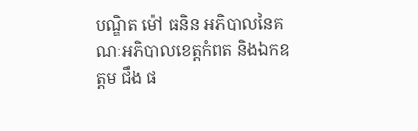បណ្ឌិត ម៉ៅ ធនិន អភិបាលនៃគណៈអភិបាលខេត្តកំពត និងឯកឧត្តម ជឹង ផ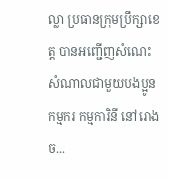ល្លា ប្រធានក្រុមប្រឹក្សាខេត្ត បានអញ្ជើញសំណេះសំណាលជាមួយបងប្អូនកម្មករ កម្មការិនី នៅរោងច...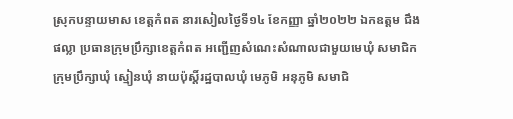ស្រុកបន្ទាយមាស ខេត្តកំពត នារសៀលថ្ងៃទី១៤ ខែកញ្ញា ឆ្នាំ២០២២ ឯកឧត្តម ជឹង ផល្លា ប្រធានក្រុមប្រឹក្សាខេត្តកំពត អញ្ជើញសំណេះសំណាលជាមួយមេឃុំ សមាជិកក្រុមប្រឹក្សាឃុំ ស្មៀនឃុំ នាយប៉ុស្តិ៍រដ្ឋបាលឃុំ មេភូមិ អនុភូមិ សមាជិ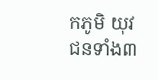កភូមិ យុវជនទាំង៣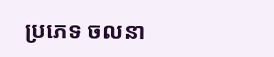ប្រភេទ ចលនា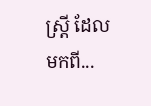ស្ត្រី ដែលមកពី...